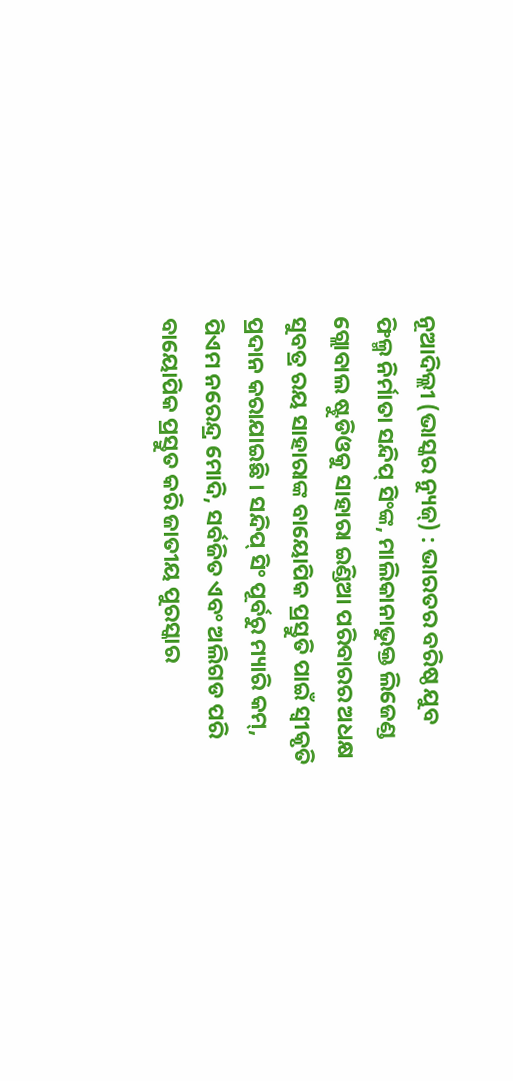ନୂଆଦିଲ୍ଲୀ (ଭାସ୍କର ନ୍ୟୁଜ୍) : ଭାରତର ବରିଷ୍ଠ ଯୁବ ଫିଲ୍ମ ନିର୍ମାତା ସନ୍ଦିପ୍ ସିଂଙ୍କ, ମାଲିକାନାଭୁକ୍ତ ଲିଜେଣ୍ଡ ଗ୍ଲୋବାଲ ଷ୍ଟୁଡିଓକୁ ସାହାରା ଇଣ୍ଡିଆ ପରିବାରର ଅଧକ୍ଷ ସୁବତ୍ର ରୟ ସାହାରାଙ୍କ ବାୟୋପିକ ପ୍ରସ୍ତୁତି ପାଇଁ ସ୍ୱୀକୃତି ପ୍ରଦାନ କରାଯାଇଛି । ସନ୍ଦିପ୍ ସିଂ ପୂର୍ବରୁ ମ୍ୟାରି କମ୍, ପିଏମ ନରେନ୍ଦ୍ର ମୋଦି, ସର୍ବଜିତ ଏବଂ ଅଲିଗଡ ପରି ବାୟୋପିକ ପ୍ରସ୍ତୁତ କରି ଜାତୀୟ ପୁରସ୍କାର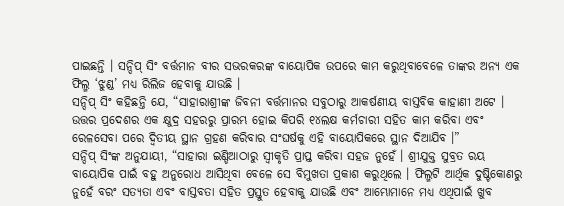ପାଇଛନ୍ତି । ସନ୍ଦିପ୍ ସିଂ ବର୍ତ୍ତମାନ ବୀର ସଭରକରଙ୍କ ବାୟୋପିକ ଉପରେ କାମ କରୁଥିବାବେଳେ ତାଙ୍କର ଅନ୍ୟ ଏକ ଫିଲ୍ମ ‘ଝୁଣ୍ଡ’ ମଧ୍ୟ ରିଲିଜ ହେବାକୁ ଯାଉଛି ।
ସନ୍ଦିପ୍ ସିଂ କହିଛନ୍ତି ଯେ, “ସାହାରାଶ୍ରୀଙ୍କ ଜିବନୀ ବର୍ତ୍ତମାନର ସବୁଠାରୁ ଆକର୍ଷଣୀୟ ବାସ୍ତବିକ କାହାଣୀ ଅଟେ । ଉତ୍ତର ପ୍ରଦେଶର ଏକ କ୍ଷୁଦ୍ର ସହରରୁ ପ୍ରାରମ୍ଭ ହୋଇ କିପରି ୧୪ଲକ୍ଷ କର୍ମଚାରୀ ସହିତ କାମ କରିବା ଏବଂ ରେଳସେବା ପରେ ଦ୍ୱିତୀୟ ସ୍ଥାନ ଗ୍ରହଣ କରିବାର ସଂଘର୍ଷକୁ ଏହି ବାୟୋପିକରେ ସ୍ଥାନ ଦିଆଯିବ ।”
ସନ୍ଦିପ୍ ସିଂଙ୍କ ଅନୁଯାୟୀ, “ସାହାରା ଇଣ୍ଡିଆଠାରୁ ସ୍ୱୀକୃତି ପ୍ରାପ୍ତ କରିବା ସହଜ ନୁହେଁ । ଶ୍ରୀଯୁକ୍ତ ସୁବ୍ରତ ରୟ ବାୟୋପିକ ପାଇଁ ବହୁ ଅନୁରୋଧ ଆସିଥିବା ବେଳେ ସେ ବିମୁଖତା ପ୍ରକାଶ କରୁଥିଲେ । ଫିଲ୍ମଟି ଆର୍ଥିକ ଦୁଷ୍ଟିକୋଣରୁ ନୁହେଁ ବରଂ ସତ୍ୟତା ଏବଂ ବାସ୍ତବତା ସହିତ ପ୍ରସ୍ତୁତ ହେବାକୁ ଯାଉଛି ଏବଂ ଆମ୍ଭୋମାନେ ମଧ୍ୟ ଏଥିପାଇଁ ଖୁବ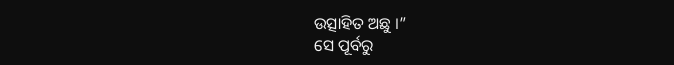ଉତ୍ସାହିତ ଅଛୁ ।”
ସେ ପୂର୍ବରୁ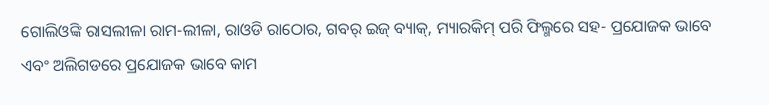ଗୋଲିଓଙ୍କି ରାସଲୀଳା ରାମ-ଲୀଳା, ରାଓଡି ରାଠୋର, ଗବର୍ ଇଜ୍ ବ୍ୟାକ୍, ମ୍ୟାରକିମ୍ ପରି ଫିଲ୍ମରେ ସହ- ପ୍ରଯୋଜକ ଭାବେ ଏବଂ ଅଲିଗଡରେ ପ୍ରଯୋଜକ ଭାବେ କାମ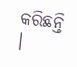କରିଛନ୍ତି ।